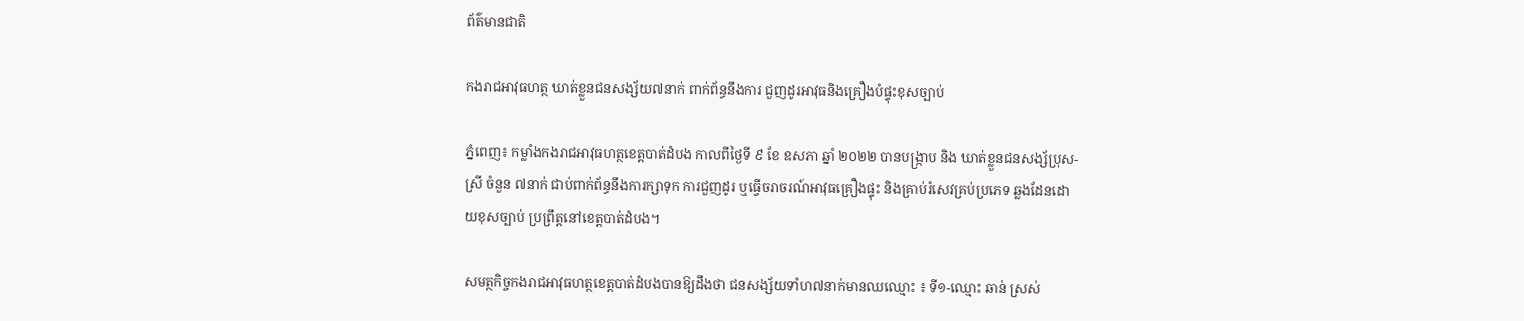ព័ត៌មានជាតិ

កងរាជអាវុធហត្ថ ឃាត់ខ្លួនជនសង្ស័យ៧នាក់ ពាក់ព័ន្ធនឹងការ ជួញដូរអាវុធនិងគ្រឿងបំផ្ទុះខុសច្បាប់

ភ្នំពេញ៖ កម្លាំងកងរាជអាវុធហត្ថខេត្តបាត់ដំបង កាលពីថ្ងៃទី ៩ ខែ ឧសភា ឆ្នាំ ២០២២ បានបង្រ្កាប និង ឃាត់ខ្លួនជនសង្ស័ប្រុស-ស្រី ចំនួន ៧នាក់ ជាប់ពាក់ព័ន្ធនឹងការក្សាទុក ការជួញដូរ ឬធ្វើចរាចរណ៍អាវុធគ្រឿងផ្ទុះ និងគ្រាប់រំសេវគ្រប់ប្រភេទ ឆ្លងដែនដោយខុសច្បាប់ ប្រព្រឹត្តនៅខេត្តបាត់ដំបង។

សមត្ថកិច្ចកងរាជអាវុធហត្ថខេត្តបាត់ដំបងបានឱ្យដឹងថា ជនសង្ស័យទាំហ៧នាក់មានឈឈ្មោះ ៖ ទី១-ឈ្មោះ ឆាន់ ស្រស់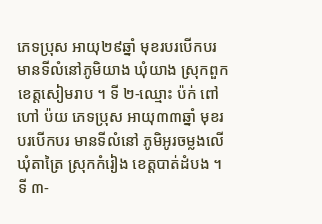ភេទប្រុស អាយុ២៩ឆ្នាំ មុខរបរបើកបរ មានទីលំនៅភូមិយាង ឃុំយាង ស្រុកពួក ខេត្តសៀមរាប ។ ទី ២-ឈ្មោះ ប៉ក់ ពៅ ហៅ ប៉យ ភេទប្រុស អាយុ៣៣ឆ្នាំ មុខរបរបើកបរ មានទីលំនៅ ភូមិអូរចម្លងលើ ឃុំតាត្រៃ ស្រុកកំរៀង ខេត្តបាត់ដំបង ។ទី ៣-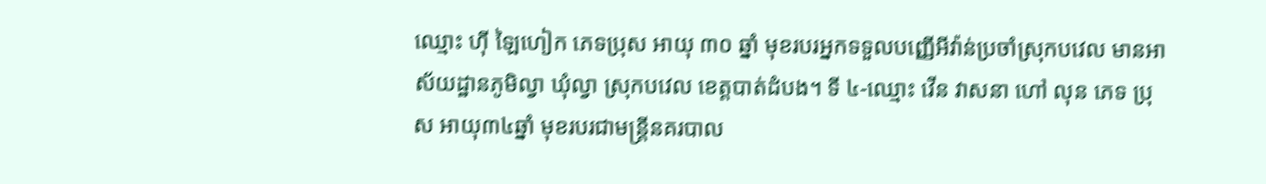ឈ្មោះ ហុី ឡៃហៀក ភេទប្រុស អាយុ ៣០ ឆ្នាំ មុខរបរអ្នកទទួលបញ្ញើអីវ៉ាន់ប្រចាំស្រុកបវេល មានអាស័យដ្ឋានភូមិល្វា ឃុំល្វា ស្រុកបវេល ខេត្តបាត់ដំបង។ ទី ៤-ឈ្មោះ វើន វាសនា ហៅ លុន ភេទ ប្រុស អាយុ៣៤ឆ្នាំ មុខរបរជាមន្ត្រីនគរបាល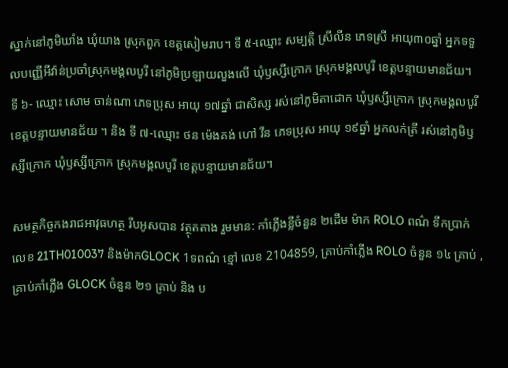ស្នាក់នៅភូមិឃាំង ឃុំយាង ស្រុកពួក ខេត្តសៀមរាប។ ទី ៥-ឈ្មោះ សម្បត្តិ ស្រីលីន ភេទស្រី អាយុ៣០ឆ្នាំ អ្នកទទួលបញ្ញើអីវ៉ាន់ប្រចាំស្រុកមង្គលបូរី នៅភូមិប្រឡាយលួងលើ ឃុំឫស្សីក្រោក ស្រុកមង្គលបូរី ខេត្តបន្ទាយមានជ័យ។ ទី ៦- ឈ្មោះ សោម ចាន់ណា ភេទប្រុស អាយុ ១៧ឆ្នាំ ជាសិស្ស រស់នៅភូមិតាដោក ឃុំឫស្សីក្រោក ស្រុកមង្គលបូរី ខេត្តបន្ទាយមានជ័យ ។ និង ទី ៧-ឈ្មោះ ថន ម៉េងគង់ ហៅ វីន ភេទប្រុស អាយុ ១៩ឆ្នាំ អ្នកលក់ត្រី រស់នៅភូមិឫស្សីក្រោក ឃុំឫស្សីក្រោក ស្រុកមង្គលបូរី ខេត្តបន្ទាយមានជ័យ។

សមត្ថកិច្ចកងរាជអាវុធហត្ថ រឹបអូសបាន វត្ថុតតាង រួមមាន: កាំភ្លើងខ្លីចំនួន ២ដើម ម៉ាក ROLO ពណ៌ ទឹកប្រាក់ លេខ 21TH010037 និងម៉ាកGLOCK 1ទពណ៌ ខ្មៅ លេខ 2104859, គ្រាប់កាំភ្លើង ROLO ចំនួន ១៤ គ្រាប់ , គ្រាប់កាំភ្លើង GLOCK ចំនួន ២១ គ្រាប់ និង ប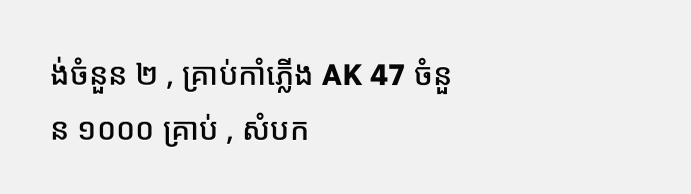ង់ចំនួន ២ , គ្រាប់កាំភ្លើង AK 47 ចំនួន ១០០០ គ្រាប់ , សំបក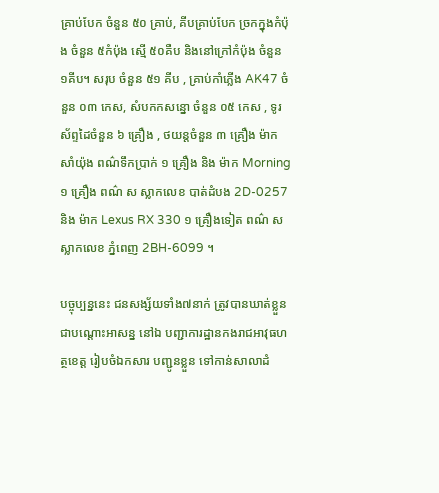គ្រាប់បែក ចំនួន ៥០ គ្រាប់, គីបគ្រាប់បែក ច្រកក្នុងកំប៉ុង ចំនួន ៥កំប៉ុង ស្មើ ៥០គឺប និងនៅក្រៅកំប៉ុង ចំនួន ១គីប។ សរុប ចំនួន ៥១ គីប , គ្រាប់កាំភ្លើង AK47 ចំនួន ០៣ កេស, សំបកកសន្នោ ចំនួន ០៥ កេស , ទូរស័ព្ទដៃចំនួន ៦ គ្រឿង , ថយន្តចំនួន ៣ គ្រឿង ម៉ាកសាំយ៉ុង ពណ៌ទឹកប្រាក់ ១ គ្រឿង និង ម៉ាក Morning ១ គ្រឿង ពណ៌ ស ស្លាកលេខ បាត់ដំបង 2D-0257 និង ម៉ាក Lexus RX 330 ១ គ្រឿងទៀត ពណ៌ ស ស្លាកលេខ ភ្នំពេញ 2BH-6099 ។

បច្ចុប្បន្ននេះ ជនសង្ស័យទាំង៧នាក់ ត្រូវបានឃាត់ខ្លួន ជាបណ្តោះអាសន្ន នៅឯ បញ្ជាការដ្ឋានកងរាជអាវុធហត្ថខេត្ត រៀបចំឯកសារ បញ្ជូនខ្លួន ទៅកាន់សាលាដំ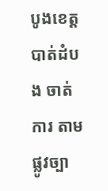បូងខេត្តបាត់ដំបង ចាត់ការ តាមផ្លូវច្បា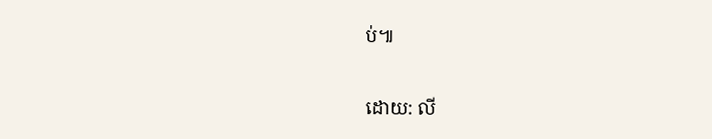ប់៕

ដោយ: លី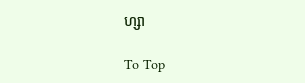ហ្សា

To Top